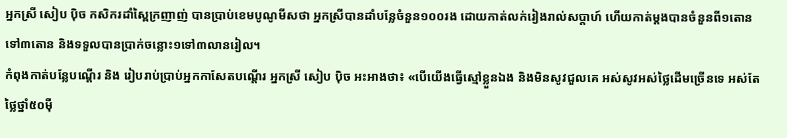អ្នកស្រី សៀប ប៉ិច កសិករដាំស្ពៃក្រញាញ់ បានប្រាប់ខេមបូណូមីសថា អ្នកស្រីបានដាំបន្លែចំនួន១០០រង ដោយកាត់លក់រៀងរាល់សប្តាហ៍ ហើយកាត់ម្តងបានចំនួនពី១តោនទៅ៣តោន និងទទួលបានប្រាក់ចន្លោះ១ទៅ៣លានរៀល។
កំពុងកាត់បន្លែបណ្តើរ និង រៀបរាប់ប្រាប់អ្នកកាសែតបណ្តើរ អ្នកស្រី សៀប ប៉ិច អះអាងថា៖ «បើយើងធ្វើស្មៅខ្លួនឯង និងមិនសូវជួលគេ អស់សូវអស់ថ្លៃដើមច្រើនទេ អស់តែថ្លៃថ្នាំ៥០ម៉ឺ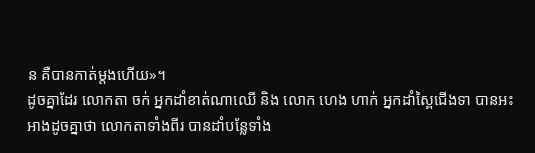ន គឺបានកាត់ម្តងហើយ»។
ដូចគ្នាដែរ លោកតា ចក់ អ្នកដាំខាត់ណាឈើ និង លោក ហេង ហាក់ អ្នកដាំស្ពៃជើងទា បានអះអាងដូចគ្នាថា លោកតាទាំងពីរ បានដាំបន្លែទាំង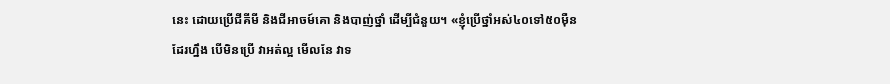នេះ ដោយប្រើជីគីមី និងជីអាចម៍គោ និងបាញ់ថ្នាំ ដើម្បីជំនួយ។ «ខ្ញុំប្រើថ្នាំអស់៤០ទៅ៥០ម៉ឺនដែរហ្នឹង បើមិនប្រើ វាអត់ល្អ មើលនែ វាទ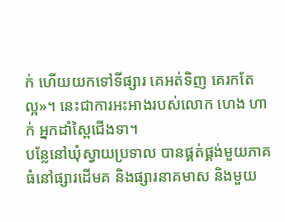ក់ ហើយយកទៅទីផ្សារ គេអត់ទិញ គេរកតែល្អ»។ នេះជាការអះអាងរបស់លោក ហេង ហាក់ អ្នកដាំស្ពៃជើងទា។
បន្លែនៅឃុំស្វាយប្រទាល បានផ្គត់ផ្គង់មួយភាគធំនៅផ្សារដើមគ និងផ្សារនាគមាស និងមួយ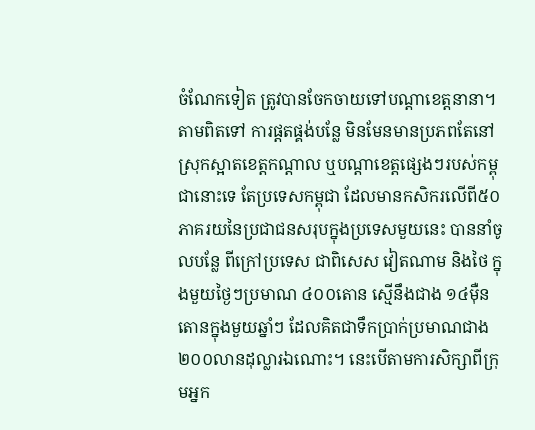ចំណែកទៀត ត្រូវបានចែកចាយទៅបណ្ដាខេត្តនានា។ តាមពិតទៅ ការផ្តតផ្គង់បន្លែ មិនមែនមានប្រភពតែនៅស្រុកស្អាតខេត្តកណ្តាល ឬបណ្ដាខេត្តផ្សេងៗរបស់កម្ពុជានោះទេ តែប្រទេសកម្ពុជា ដែលមានកសិករលើពី៥០ភាគរយនៃប្រជាជនសរុបក្នុងប្រទេសមួយនេះ បាននាំចូលបន្លែ ពីក្រៅប្រទេស ជាពិសេស វៀតណាម និងថៃ ក្នុងមួយថ្ងៃៗប្រមាណ ៤០០តោន ស្មើនឹងជាង ១៤ម៉ឺនតោនក្នុងមួយឆ្នាំៗ ដែលគិតជាទឹកប្រាក់ប្រមាណជាង ២០០លានដុល្លារឯណោះ។ នេះបើតាមការសិក្សាពីក្រុមអ្នក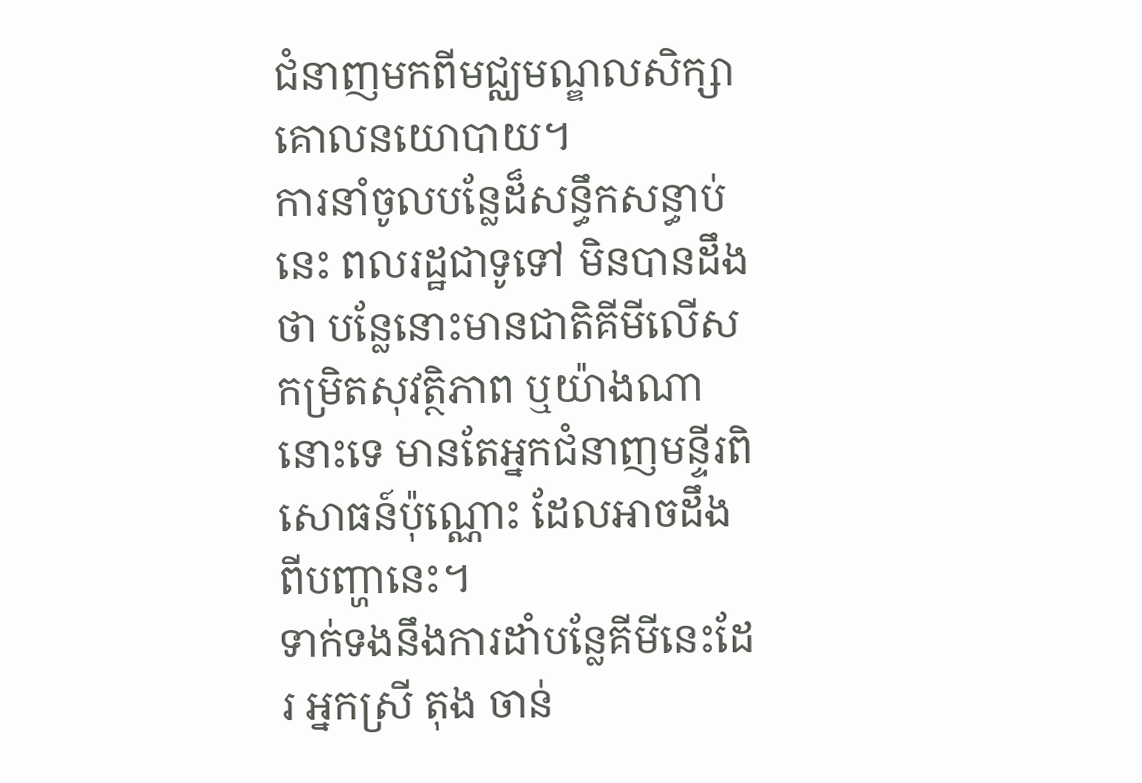ជំនាញមកពីមជ្ឈមណ្ឌលសិក្សាគោលនយោបាយ។
ការនាំចូលបន្លែដ៏សន្ធឹកសន្ធាប់នេះ ពលរដ្ឋជាទូទៅ មិនបានដឹងថា បន្លែនោះមានជាតិគីមីលើសកម្រិតសុវត្ថិភាព ឬយ៉ាងណានោះទេ មានតែអ្នកជំនាញមន្ទីរពិសោធន៍ប៉ុណ្ណោះ ដែលអាចដឹងពីបញ្ហានេះ។
ទាក់ទងនឹងការដាំបន្លែគីមីនេះដែរ អ្នកស្រី តុង ចាន់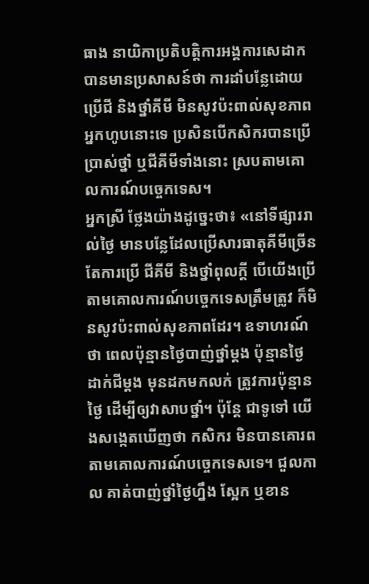ធាង នាយិកាប្រតិបត្តិការអង្គការសេដាក បានមានប្រសាសន៍ថា ការដាំបន្លែដោយប្រើជី និងថ្នាំគីមី មិនសូវប៉ះពាល់សុខភាពអ្នកហូបនោះទេ ប្រសិនបើកសិករបានប្រើប្រាស់ថ្នាំ ឬជីគីមីទាំងនោះ ស្របតាមគោលការណ៍បច្ចេកទេស។
អ្នកស្រី ថ្លែងយ៉ាងដូច្នេះថា៖ «នៅទីផ្សាររាល់ថ្ងៃ មានបន្លែដែលប្រើសារធាតុគីមីច្រើន តែការប្រើ ជីគីមី និងថ្នាំពុលក្តី បើយើងប្រើតាមគោលការណ៍បច្ចេកទេសត្រឹមត្រូវ ក៏មិនសូវប៉ះពាល់សុខភាពដែរ។ ឧទាហរណ៍ ថា ពេលប៉ុន្មានថ្ងៃបាញ់ថ្នាំម្តង ប៉ុន្មានថ្ងៃ ដាក់ជីម្តង មុនដកមកលក់ ត្រូវការប៉ុន្មានថ្ងៃ ដើម្បីឲ្យវាសាបថ្នាំ។ ប៉ុន្ដែ ជាទូទៅ យើងសង្កេតឃើញថា កសិករ មិនបានគោរពតាមគោលការណ៍បច្ចេកទេសទេ។ ជួលកាល គាត់បាញ់ថ្នាំថ្ងៃហ្នឹង ស្អែក ឬខាន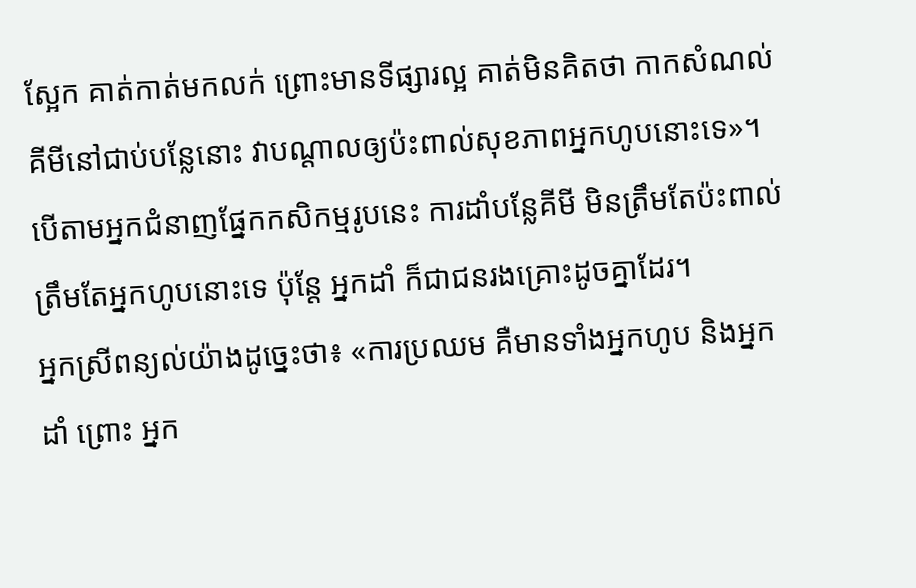ស្អែក គាត់កាត់មកលក់ ព្រោះមានទីផ្សារល្អ គាត់មិនគិតថា កាកសំណល់គីមីនៅជាប់បន្លែនោះ វាបណ្តាលឲ្យប៉ះពាល់សុខភាពអ្នកហូបនោះទេ»។
បើតាមអ្នកជំនាញផ្នែកកសិកម្មរូបនេះ ការដាំបន្លែគីមី មិនត្រឹមតែប៉ះពាល់ត្រឹមតែអ្នកហូបនោះទេ ប៉ុន្ដែ អ្នកដាំ ក៏ជាជនរងគ្រោះដូចគ្នាដែរ។
អ្នកស្រីពន្យល់យ៉ាងដូច្នេះថា៖ «ការប្រឈម គឺមានទាំងអ្នកហូប និងអ្នកដាំ ព្រោះ អ្នក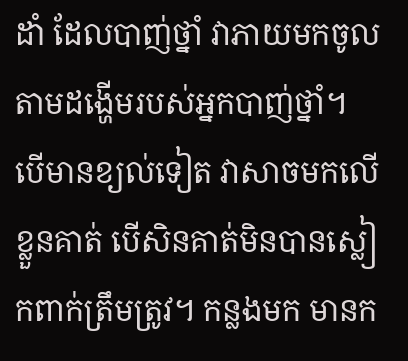ដាំ ដែលបាញ់ថ្នាំ វាភាយមកចូលតាមដង្ហើមរបស់អ្នកបាញ់ថ្នាំ។ បើមានខ្យល់ទៀត វាសាចមកលើខ្លួនគាត់ បើសិនគាត់មិនបានស្លៀកពាក់ត្រឹមត្រូវ។ កន្លងមក មានក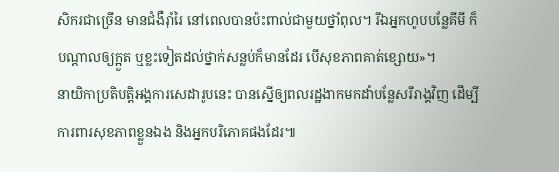សិករជាច្រើន មានជំងឺរ៉ាំរៃ នៅពេលបានប៉ះពាល់ជាមួយថ្នាំពុល។ រីឯអ្នកហូបបន្លែគីមី ក៏បណ្តាលឲ្យក្អួត ឬខ្លះទៀតដល់ថ្នាក់សន្លប់ក៏មានដែរ បើសុខភាពគាត់ខ្សោយ»។
នាយិកាប្រតិបតិ្តអង្គការសេដារូបនេះ បានស្នើឲ្យពលរដ្ឋងាកមកដាំបន្លែសរីរាង្គវិញ ដើម្បីការពារសុខភាពខ្លួនឯង និងអ្នកបរិភោគផងដែរ៕